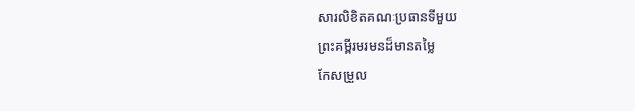សារលិខិតគណៈប្រធានទីមួយ
ព្រះគម្ពីរមរមនដ៏មានតម្លៃ
កែសម្រួល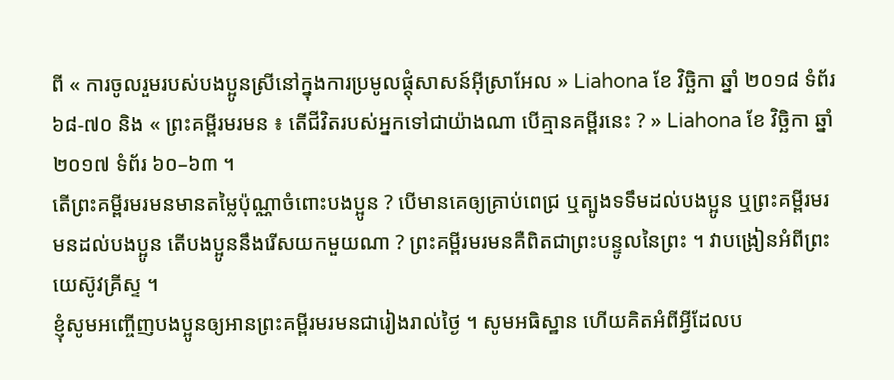ពី « ការចូលរួមរបស់បងប្អូនស្រីនៅក្នុងការប្រមូលផ្ដុំសាសន៍អ៊ីស្រាអែល » Liahona ខែ វិច្ឆិកា ឆ្នាំ ២០១៨ ទំព័រ ៦៨-៧០ និង « ព្រះគម្ពីរមរមន ៖ តើជីវិតរបស់អ្នកទៅជាយ៉ាងណា បើគ្មានគម្ពីរនេះ ? » Liahona ខែ វិច្ឆិកា ឆ្នាំ ២០១៧ ទំព័រ ៦០–៦៣ ។
តើព្រះគម្ពីរមរមនមានតម្លៃប៉ុណ្ណាចំពោះបងប្អូន ? បើមានគេឲ្យគ្រាប់ពេជ្រ ឬត្បូងទទឹមដល់បងប្អូន ឬព្រះគម្ពីរមរមនដល់បងប្អូន តើបងប្អូននឹងរើសយកមួយណា ? ព្រះគម្ពីរមរមនគឺពិតជាព្រះបន្ទូលនៃព្រះ ។ វាបង្រៀនអំពីព្រះយេស៊ូវគ្រីស្ទ ។
ខ្ញុំសូមអញ្ចើញបងប្អូនឲ្យអានព្រះគម្ពីរមរមនជារៀងរាល់ថ្ងៃ ។ សូមអធិស្ឋាន ហើយគិតអំពីអ្វីដែលប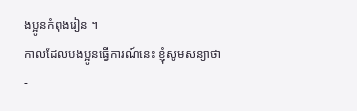ងប្អូនកំពុងរៀន ។
កាលដែលបងប្អូនធ្វើការណ៍នេះ ខ្ញុំសូមសន្យាថា
-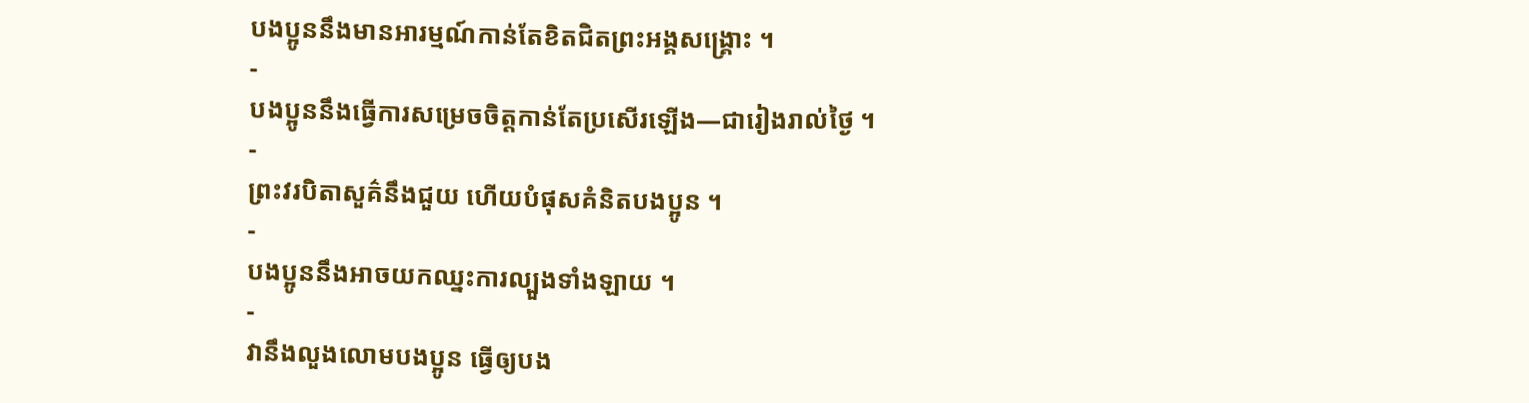បងប្អូននឹងមានអារម្មណ៍កាន់តែខិតជិតព្រះអង្គសង្គ្រោះ ។
-
បងប្អូននឹងធ្វើការសម្រេចចិត្តកាន់តែប្រសើរឡើង—ជារៀងរាល់ថ្ងៃ ។
-
ព្រះវរបិតាសួគ៌នឹងជួយ ហើយបំផុសគំនិតបងប្អូន ។
-
បងប្អូននឹងអាចយកឈ្នះការល្បួងទាំងឡាយ ។
-
វានឹងលួងលោមបងប្អូន ធ្វើឲ្យបង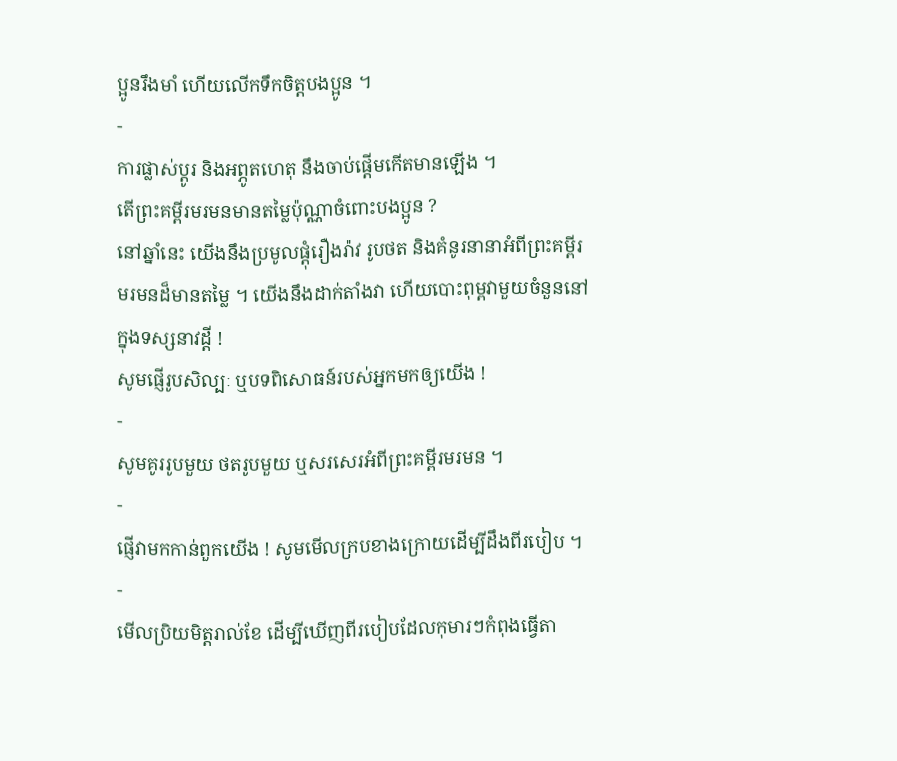ប្អូនរឹងមាំ ហើយលើកទឹកចិត្តបងប្អូន ។
-
ការផ្លាស់ប្ដូរ និងអព្ភូតហេតុ នឹងចាប់ផ្ដើមកើតមានឡើង ។
តើព្រះគម្ពីរមរមនមានតម្លៃប៉ុណ្ណាចំពោះបងប្អូន ?
នៅឆ្នាំនេះ យើងនឹងប្រមូលផ្ដុំរឿងរ៉ាវ រូបថត និងគំនូរនានាអំពីព្រះគម្ពីរមរមនដ៏មានតម្លៃ ។ យើងនឹងដាក់តាំងវា ហើយបោះពុម្ពវាមួយចំនួននៅក្នុងទស្សនាវដ្តី !
សូមផ្ញើរូបសិល្បៈ ឬបទពិសោធន៍របស់អ្នកមកឲ្យយើង !
-
សូមគូររូបមួយ ថតរូបមួយ ឬសរសេរអំពីព្រះគម្ពីរមរមន ។
-
ផ្ញើវាមកកាន់ពួកយើង ! សូមមើលក្របខាងក្រោយដើម្បីដឹងពីរបៀប ។
-
មើលប្រិយមិត្តរាល់ខែ ដើម្បីឃើញពីរបៀបដែលកុមារៗកំពុងធ្វើតា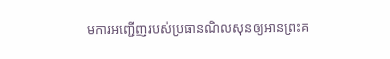មការអញ្ជើញរបស់ប្រធានណិលសុនឲ្យអានព្រះគ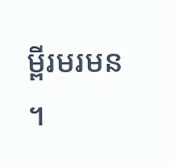ម្ពីរមរមន ។